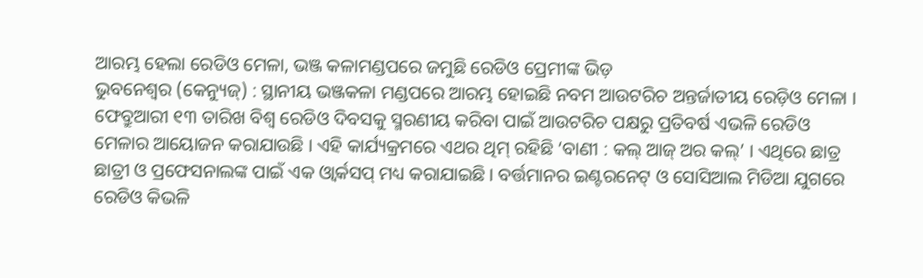ଆରମ୍ଭ ହେଲା ରେଡିଓ ମେଳା, ଭଞ୍ଜ କଳାମଣ୍ଡପରେ ଜମୁଛି ରେଡିଓ ପ୍ରେମୀଙ୍କ ଭିଡ଼
ଭୁବନେଶ୍ୱର (କେନ୍ୟୁଜ୍) : ସ୍ଥାନୀୟ ଭଞ୍ଜକଳା ମଣ୍ଡପରେ ଆରମ୍ଭ ହୋଇଛି ନବମ ଆଉଟରିଚ ଅନ୍ତର୍ଜାତୀୟ ରେଡ଼ିଓ ମେଳା । ଫେବ୍ରୁଆରୀ ୧୩ ତାରିଖ ବିଶ୍ୱ ରେଡିଓ ଦିବସକୁ ସ୍ମରଣୀୟ କରିବା ପାଇଁ ଆଉଟରିଚ ପକ୍ଷରୁ ପ୍ରତିବର୍ଷ ଏଭଳି ରେଡିଓ ମେଳାର ଆୟୋଜନ କରାଯାଉଛି । ଏହି କାର୍ଯ୍ୟକ୍ରମରେ ଏଥର ଥିମ୍ ରହିଛି ‘ବାଣୀ : କଲ୍ ଆଜ୍ ଅର କଲ୍’ । ଏଥିରେ ଛାତ୍ର ଛାତ୍ରୀ ଓ ପ୍ରଫେସନାଲଙ୍କ ପାଇଁ ଏକ ଓ୍ଵାର୍କସପ୍ ମଧ୍ୟ କରାଯାଇଛି । ବର୍ତ୍ତମାନର ଇଣ୍ଟରନେଟ୍ ଓ ସୋସିଆଲ ମିଡିଆ ଯୁଗରେ ରେଡିଓ କିଭଳି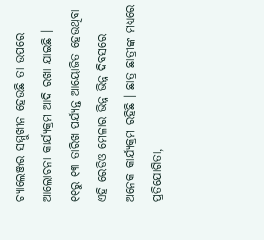ଚ୍ୟାଲେଞ୍ଜର ସମ୍ମୁଖୀନ ହେଉଛି ତା ଉପରେ ଆଲୋଚନା କାର୍ଯ୍ୟକ୍ରମ ଆଦି ରଖା ଯାଇଛି ।
୧୧ରୁ ୧୩ ତାରିଖ ପର୍ଯ୍ୟନ୍ତ ଆୟୋଜିତ ହେଉଥିବା ଏହି ରେଡିଓ ମେଳାର ଭିନ୍ନ ଭିନ୍ନ ଦିବସରେ ଅନେକ କାର୍ଯ୍ୟକ୍ରମ ରହିଛି । ଛାତ୍ର ଛାତ୍ରୀଙ୍କ ମଧ୍ୟରେ ପ୍ରତିଯୋଗିତା,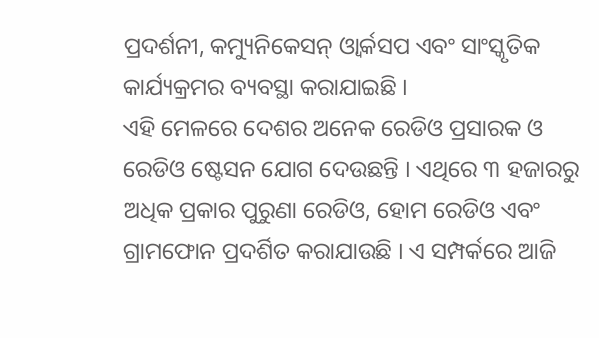ପ୍ରଦର୍ଶନୀ, କମ୍ୟୁନିକେସନ୍ ଓ୍ଵାର୍କସପ ଏବଂ ସାଂସ୍କୃତିକ କାର୍ଯ୍ୟକ୍ରମର ବ୍ୟବସ୍ଥା କରାଯାଇଛି ।
ଏହି ମେଳରେ ଦେଶର ଅନେକ ରେଡିଓ ପ୍ରସାରକ ଓ ରେଡିଓ ଷ୍ଟେସନ ଯୋଗ ଦେଉଛନ୍ତି । ଏଥିରେ ୩ ହଜାରରୁ ଅଧିକ ପ୍ରକାର ପୁରୁଣା ରେଡିଓ, ହୋମ ରେଡିଓ ଏବଂ ଗ୍ରାମଫୋନ ପ୍ରଦର୍ଶିତ କରାଯାଉଛି । ଏ ସମ୍ପର୍କରେ ଆଜି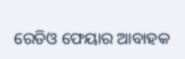ରେଡିଓ ଫେୟାର ଆବାହକ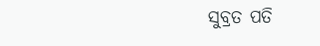ସୁବ୍ରତ ପତି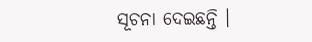ସୂଚନା ଦେଇଛନ୍ତି ।